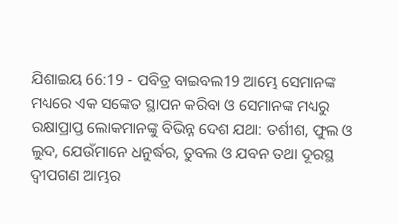ଯିଶାଇୟ 66:19 - ପବିତ୍ର ବାଇବଲ19 ଆମ୍ଭେ ସେମାନଙ୍କ ମଧ୍ୟରେ ଏକ ସଙ୍କେତ ସ୍ଥାପନ କରିବା ଓ ସେମାନଙ୍କ ମଧ୍ୟରୁ ରକ୍ଷାପ୍ରାପ୍ତ ଲୋକମାନଙ୍କୁ ବିଭିନ୍ନ ଦେଶ ଯଥା: ତର୍ଶୀଶ, ଫୁଲ ଓ ଲୁଦ, ଯେଉଁମାନେ ଧନୁର୍ଦ୍ଧର, ତୁବଲ ଓ ଯବନ ତଥା ଦୂରସ୍ଥ ଦ୍ୱୀପଗଣ ଆମ୍ଭର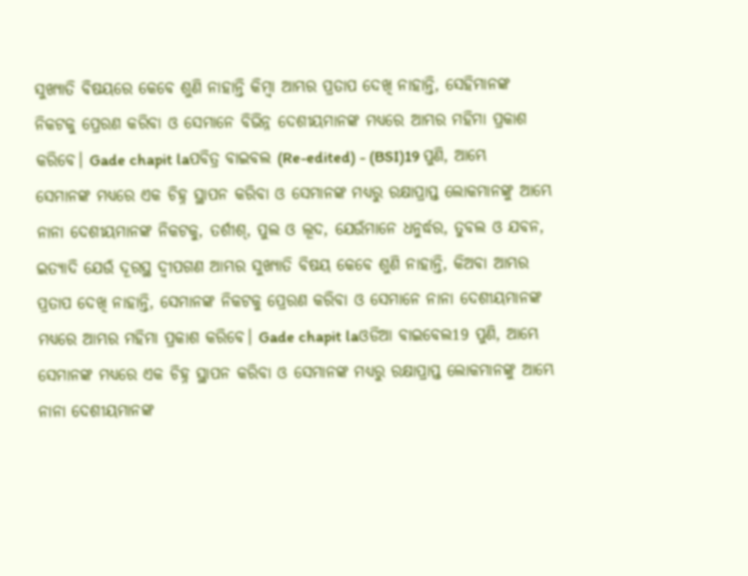ସୁଖ୍ୟାତି ବିଷୟରେ କେବେ ଶୁଣି ନାହାନ୍ତି କିମ୍ବା ଆମ୍ଭର ପ୍ରତାପ ଦେଖି ନାହାନ୍ତି, ସେହିମାନଙ୍କ ନିକଟକୁ ପ୍ରେରଣ କରିବା ଓ ସେମାନେ ବିଭିନ୍ନ ଦେଶୀୟମାନଙ୍କ ମଧ୍ୟରେ ଆମ୍ଭର ମହିମା ପ୍ରକାଶ କରିବେ। Gade chapit laପବିତ୍ର ବାଇବଲ (Re-edited) - (BSI)19 ପୁଣି, ଆମ୍ଭେ ସେମାନଙ୍କ ମଧ୍ୟରେ ଏକ ଚିହ୍ନ ସ୍ଥାପନ କରିବା ଓ ସେମାନଙ୍କ ମଧ୍ୟରୁ ରକ୍ଷାପ୍ରାପ୍ତ ଲୋକମାନଙ୍କୁ ଆମ୍ଭେ ନାନା ଦେଶୀୟମାନଙ୍କ ନିକଟକୁ, ତର୍ଶୀଶ୍, ପୁଲ ଓ ଲୂଦ, ଯେଉଁମାନେ ଧନୁର୍ଦ୍ଧର, ତୁବଲ ଓ ଯବନ, ଇତ୍ୟାଦି ଯେଉଁ ଦୂରସ୍ଥ ଦ୍ଵୀପଗଣ ଆମ୍ଭର ସୁଖ୍ୟାତି ବିଷୟ କେବେ ଶୁଣି ନାହାନ୍ତି, କିଅବା ଆମ୍ଭର ପ୍ରତାପ ଦେଖି ନାହାନ୍ତି, ସେମାନଙ୍କ ନିକଟକୁ ପ୍ରେରଣ କରିବା ଓ ସେମାନେ ନାନା ଦେଶୀୟମାନଙ୍କ ମଧ୍ୟରେ ଆମ୍ଭର ମହିମା ପ୍ରକାଶ କରିବେ। Gade chapit laଓଡିଆ ବାଇବେଲ19 ପୁଣି, ଆମ୍ଭେ ସେମାନଙ୍କ ମଧ୍ୟରେ ଏକ ଚିହ୍ନ ସ୍ଥାପନ କରିବା ଓ ସେମାନଙ୍କ ମଧ୍ୟରୁ ରକ୍ଷାପ୍ରାପ୍ତ ଲୋକମାନଙ୍କୁ ଆମ୍ଭେ ନାନା ଦେଶୀୟମାନଙ୍କ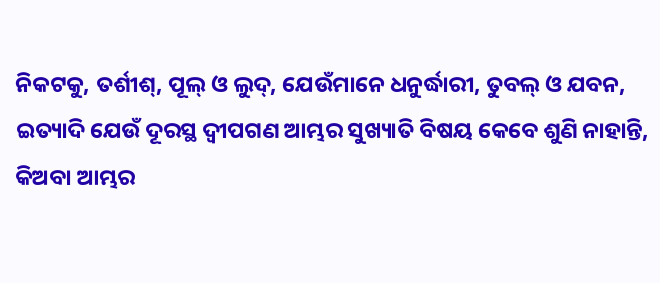ନିକଟକୁ, ତର୍ଶୀଶ୍, ପୂଲ୍ ଓ ଲୁଦ୍, ଯେଉଁମାନେ ଧନୁର୍ଦ୍ଧାରୀ, ତୁବଲ୍ ଓ ଯବନ, ଇତ୍ୟାଦି ଯେଉଁ ଦୂରସ୍ଥ ଦ୍ୱୀପଗଣ ଆମ୍ଭର ସୁଖ୍ୟାତି ବିଷୟ କେବେ ଶୁଣି ନାହାନ୍ତି, କିଅବା ଆମ୍ଭର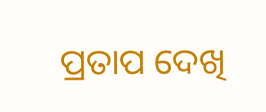ପ୍ରତାପ ଦେଖି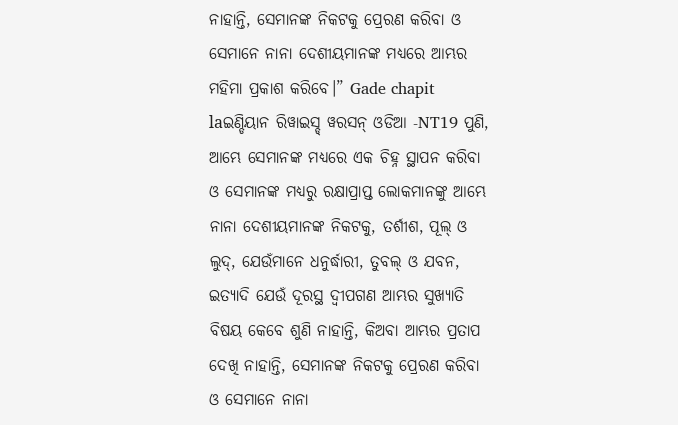ନାହାନ୍ତି, ସେମାନଙ୍କ ନିକଟକୁ ପ୍ରେରଣ କରିବା ଓ ସେମାନେ ନାନା ଦେଶୀୟମାନଙ୍କ ମଧ୍ୟରେ ଆମ୍ଭର ମହିମା ପ୍ରକାଶ କରିବେ।” Gade chapit laଇଣ୍ଡିୟାନ ରିୱାଇସ୍ଡ୍ ୱରସନ୍ ଓଡିଆ -NT19 ପୁଣି, ଆମ୍ଭେ ସେମାନଙ୍କ ମଧ୍ୟରେ ଏକ ଚିହ୍ନ ସ୍ଥାପନ କରିବା ଓ ସେମାନଙ୍କ ମଧ୍ୟରୁ ରକ୍ଷାପ୍ରାପ୍ତ ଲୋକମାନଙ୍କୁ ଆମ୍ଭେ ନାନା ଦେଶୀୟମାନଙ୍କ ନିକଟକୁ, ତର୍ଶୀଶ, ପୂଲ୍ ଓ ଲୁଦ୍, ଯେଉଁମାନେ ଧନୁର୍ଦ୍ଧାରୀ, ତୁବଲ୍ ଓ ଯବନ, ଇତ୍ୟାଦି ଯେଉଁ ଦୂରସ୍ଥ ଦ୍ୱୀପଗଣ ଆମ୍ଭର ସୁଖ୍ୟାତି ବିଷୟ କେବେ ଶୁଣି ନାହାନ୍ତି, କିଅବା ଆମ୍ଭର ପ୍ରତାପ ଦେଖି ନାହାନ୍ତି, ସେମାନଙ୍କ ନିକଟକୁ ପ୍ରେରଣ କରିବା ଓ ସେମାନେ ନାନା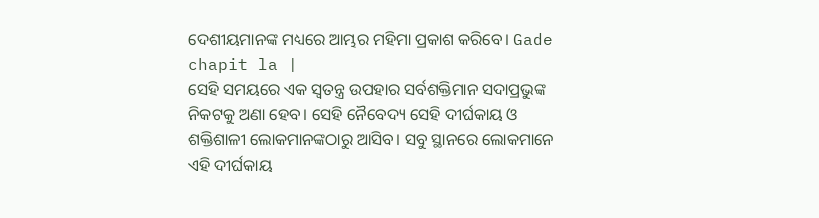ଦେଶୀୟମାନଙ୍କ ମଧ୍ୟରେ ଆମ୍ଭର ମହିମା ପ୍ରକାଶ କରିବେ। Gade chapit la |
ସେହି ସମୟରେ ଏକ ସ୍ୱତନ୍ତ୍ର ଉପହାର ସର୍ବଶକ୍ତିମାନ ସଦାପ୍ରଭୁଙ୍କ ନିକଟକୁ ଅଣା ହେବ। ସେହି ନୈବେଦ୍ୟ ସେହି ଦୀର୍ଘକାୟ ଓ ଶକ୍ତିଶାଳୀ ଲୋକମାନଙ୍କଠାରୁ ଆସିବ। ସବୁ ସ୍ଥାନରେ ଲୋକମାନେ ଏହି ଦୀର୍ଘକାୟ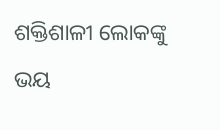ଶକ୍ତିଶାଳୀ ଲୋକଙ୍କୁ ଭୟ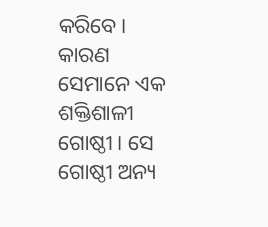କରିବେ। କାରଣ ସେମାନେ ଏକ ଶକ୍ତିଶାଳୀ ଗୋଷ୍ଠୀ। ସେ ଗୋଷ୍ଠୀ ଅନ୍ୟ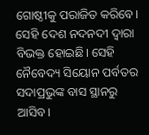ଗୋଷ୍ଠୀକୁ ପରାଜିତ କରିବେ। ସେହି ଦେଶ ନଦନଦୀ ଦ୍ୱାରା ବିଭକ୍ତ ହୋଇଛି। ସେହି ନୈବେଦ୍ୟ ସିୟୋନ ପର୍ବତର ସଦାପ୍ରଭୁଙ୍କ ବାସ ସ୍ଥାନରୁ ଆସିବ।